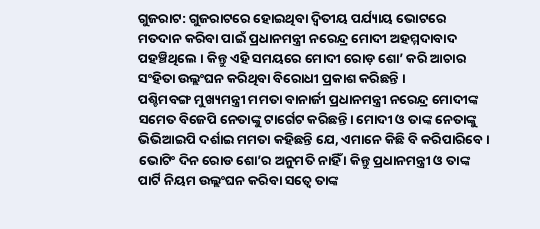ଗୁଜରାଟ: ଗୁଜରାଟରେ ହୋଇଥିବା ଦ୍ୱିତୀୟ ପର୍ଯ୍ୟାୟ ଭୋଟରେ ମତଦାନ କରିବା ପାଇଁ ପ୍ରଧାନମନ୍ତ୍ରୀ ନରେନ୍ଦ୍ର ମୋଦୀ ଅହମ୍ମଦାବାଦ ପହଞ୍ଚିଥିଲେ । କିନ୍ତୁ ଏହି ସମୟରେ ମୋଦୀ ରୋଡ଼ ଶୋ’ କରି ଆଚାର ସଂହିତା ଉଲ୍ଲଂଘନ କରିଥିବା ବିରୋଧୀ ପ୍ରକାଶ କରିଛନ୍ତି ।
ପଶ୍ଚିମବଙ୍ଗ ମୁଖ୍ୟମନ୍ତ୍ରୀ ମମତା ବାନାର୍ଜୀ ପ୍ରଧାନମନ୍ତ୍ରୀ ନରେନ୍ଦ୍ର ମୋଦୀଙ୍କ ସମେତ ବିଜେପି ନେତାଙ୍କୁ ଟାର୍ଗେଟ କରିଛନ୍ତି। ମୋଦୀ ଓ ତାଙ୍କ ନେତାଙ୍କୁ ଭିଭିଆଇପି ଦର୍ଶାଇ ମମତା କହିଛନ୍ତି ଯେ, ଏମାନେ କିଛି ବି କରିପାରିବେ । ଭୋଟିଂ ଦିନ ରୋଡ ଶୋ’ର ଅନୁମତି ନାହିଁ । କିନ୍ତୁ ପ୍ରଧାନମନ୍ତ୍ରୀ ଓ ତାଙ୍କ ପାର୍ଟି ନିୟମ ଉଲ୍ଲଂଘନ କରିବା ସତ୍ୱେ ତାଙ୍କ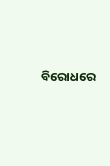ବିରୋଧରେ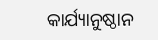କାର୍ଯ୍ୟାନୁଷ୍ଠାନ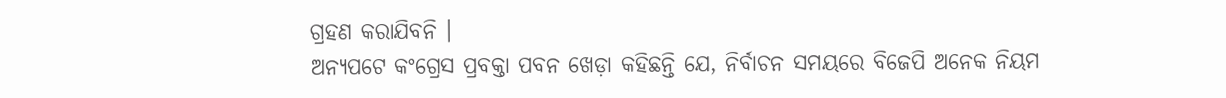ଗ୍ରହଣ କରାଯିବନି ।
ଅନ୍ୟପଟେ କଂଗ୍ରେସ ପ୍ରବକ୍ତା ପବନ ଖେଡ଼ା କହିଛନ୍ତି ଯେ, ନିର୍ବାଚନ ସମୟରେ ବିଜେପି ଅନେକ ନିୟମ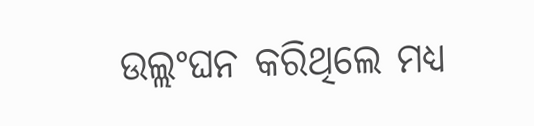ଉଲ୍ଲଂଘନ କରିଥିଲେ ମଧ୍ୟ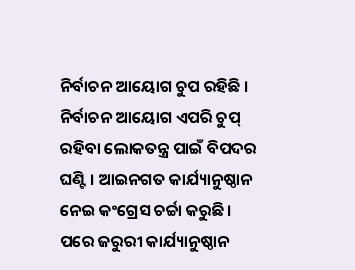ନିର୍ବାଚନ ଆୟୋଗ ଚୁପ ରହିଛି । ନିର୍ବାଚନ ଆୟୋଗ ଏପରି ଚୁପ୍ ରହିବା ଲୋକତନ୍ତ୍ର ପାଇଁ ବିପଦର ଘଣ୍ଟି । ଆଇନଗତ କାର୍ଯ୍ୟାନୁଷ୍ଠାନ ନେଇ କଂଗ୍ରେସ ଚର୍ଚ୍ଚା କରୁଛି । ପରେ ଜରୁରୀ କାର୍ଯ୍ୟାନୁଷ୍ଠାନ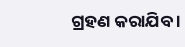ଗ୍ରହଣ କରାଯିବ ।